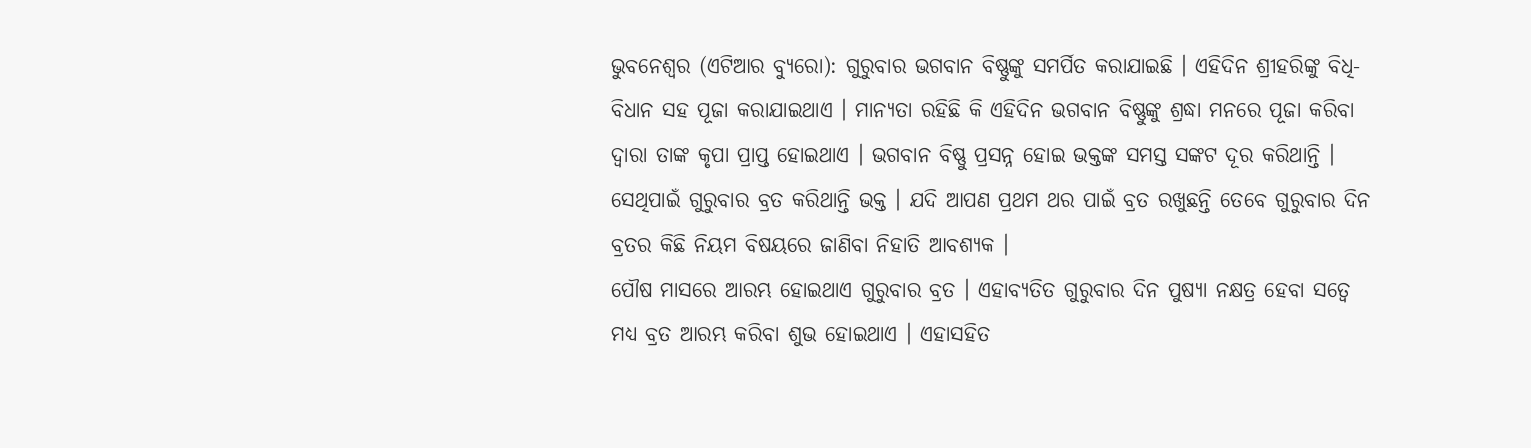ଭୁବନେଶ୍ୱର (ଏଟିଆର ବ୍ୟୁରୋ): ଗୁରୁବାର ଭଗବାନ ବିଷ୍ଣୁଙ୍କୁ ସମର୍ପିତ କରାଯାଇଛି । ଏହିଦିନ ଶ୍ରୀହରିଙ୍କୁ ବିଧି-ବିଧାନ ସହ ପୂଜା କରାଯାଇଥାଏ । ମାନ୍ୟତା ରହିଛି କି ଏହିଦିନ ଭଗବାନ ବିଷ୍ଣୁଙ୍କୁ ଶ୍ରଦ୍ଧା ମନରେ ପୂଜା କରିବା ଦ୍ୱାରା ତାଙ୍କ କୃପା ପ୍ରାପ୍ତ ହୋଇଥାଏ । ଭଗବାନ ବିଷ୍ଣୁ ପ୍ରସନ୍ନ ହୋଇ ଭକ୍ତଙ୍କ ସମସ୍ତ ସଙ୍କଟ ଦୂର କରିଥାନ୍ତି । ସେଥିପାଇଁ ଗୁରୁବାର ବ୍ରତ କରିଥାନ୍ତି ଭକ୍ତ । ଯଦି ଆପଣ ପ୍ରଥମ ଥର ପାଇଁ ବ୍ରତ ରଖୁଛନ୍ତି ତେବେ ଗୁରୁବାର ଦିନ ବ୍ରତର କିଛି ନିୟମ ବିଷୟରେ ଜାଣିବା ନିହାତି ଆବଶ୍ୟକ ।
ପୌଷ ମାସରେ ଆରମ୍ଭ ହୋଇଥାଏ ଗୁରୁବାର ବ୍ରତ । ଏହାବ୍ୟତିତ ଗୁରୁବାର ଦିନ ପୁଷ୍ୟା ନକ୍ଷତ୍ର ହେବା ସତ୍ୱେ ମଧ୍ୟ ବ୍ରତ ଆରମ୍ଭ କରିବା ଶୁଭ ହୋଇଥାଏ । ଏହାସହିତ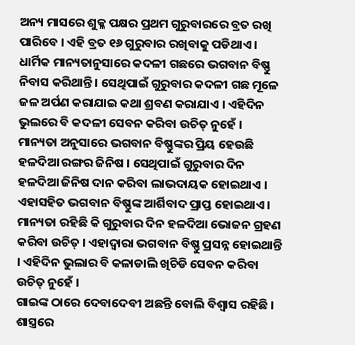ଅନ୍ୟ ମାସରେ ଶୁକ୍ଳ ପକ୍ଷର ପ୍ରଥମ ଗୁରୁବାରରେ ବ୍ରତ ରଖି ପାରିବେ । ଏହି ବ୍ରତ ୧୬ ଗୁରୁବାର ରଖିବାକୁ ପଡିଥାଏ ।
ଧାର୍ମିକ ମାନ୍ୟତାନୁସାରେ କଦଳୀ ଗଛରେ ଭଗବାନ ବିଷ୍ଣୁ ନିବାସ କରିଥାନ୍ତି । ସେଥିପାଇଁ ଗୁରୁବାର କଦଳୀ ଗଛ ମୂଳେ ଜଳ ଅର୍ପଣ କରାଯାଇ କଥା ଶ୍ରବଣ କରାଯାଏ । ଏହିଦିନ ଭୁଲରେ ବି କଦଳୀ ସେବନ କରିବା ଉଚିତ୍ ନୁହେଁ ।
ମାନ୍ୟତା ଅନୁସାରେ ଭଗବାନ ବିଷ୍ଣୁଙ୍କର ପ୍ରିୟ ହେଉଛି ହଳଦିଆ ରଙ୍ଗର ଜିନିଷ । ସେଥିପାଇଁ ଗୁରୁବାର ଦିନ ହଳଦିଆ ଜିନିଷ ଦାନ କରିବା ଲାଭଦାୟକ ହୋଇଥାଏ । ଏହାସହିତ ଭଗବାନ ବିଷ୍ଣୁଙ୍କ ଆର୍ଶିବାଦ ପ୍ରାପ୍ତ ହୋଇଥାଏ ।
ମାନ୍ୟତା ରହିଛି କି ଗୁରୁବାର ଦିନ ହଳଦିଆ ଭୋଜନ ଗ୍ରହଣ କରିବା ଉଚିତ୍ । ଏହାଦ୍ୱାରା ଭଗବାନ ବିଷ୍ଣୁ ପ୍ରସନ୍ନ ହୋଇଥାନ୍ତି । ଏହିଦିନ ଭୁଲାର ବି କଳାଡାଲି ଖିଚିଡି ସେବନ କରିବା ଉଚିତ୍ ନୁହେଁ ।
ଗାଇଙ୍କ ଠାରେ ଦେବାଦେବୀ ଅଛନ୍ତି ବୋଲି ବିଶ୍ୱାସ ରହିଛି । ଶାସ୍ତ୍ରରେ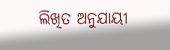ଲିଖିତ ଅନୁଯାୟୀ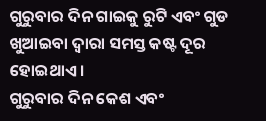ଗୁରୁବାର ଦିନ ଗାଇକୁ ରୁଟି ଏବଂ ଗୁଡ ଖୁଆଇବା ଦ୍ୱାରା ସମସ୍ତ କଷ୍ଟ ଦୂର ହୋଇଥାଏ ।
ଗୁରୁବାର ଦିନ କେଶ ଏବଂ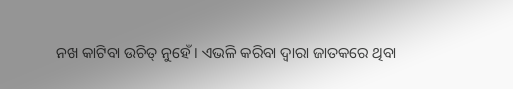ନଖ କାଟିବା ଉଚିତ୍ ନୁହେଁ । ଏଭଳି କରିବା ଦ୍ୱାରା ଜାତକରେ ଥିବା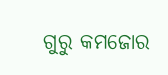ଗୁରୁ କମଜୋର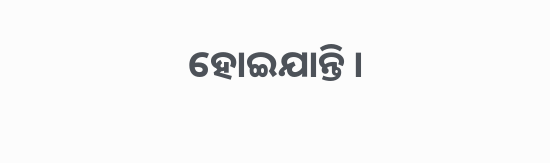ହୋଇଯାନ୍ତି ।